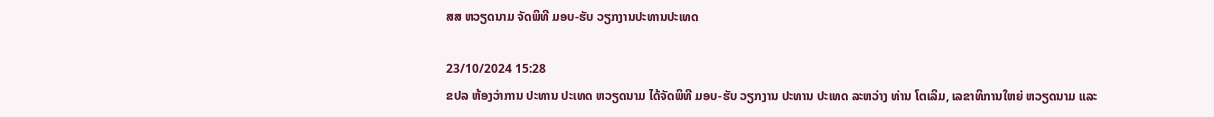ສສ ຫວຽດນາມ ຈັດພິທີ ມອບ-ຮັບ ວຽກງານປະທານປະເທດ

23/10/2024 15:28
ຂປລ ຫ້ອງວ່າການ ປະທານ ປະເທດ ຫວຽດນາມ ໄດ້ຈັດພິທີ ມອບ-ຮັບ ວຽກງານ ປະທານ ປະເທດ ລະຫວ່າງ ທ່ານ ໂຕເລິມ, ເລຂາທິການໃຫຍ່ ຫວຽດນາມ ແລະ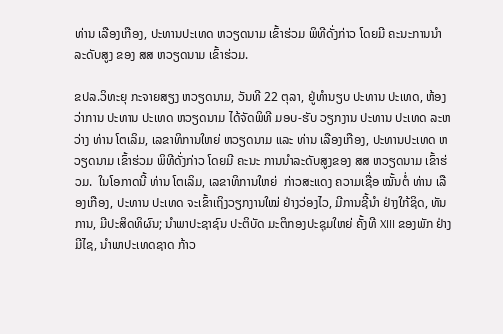ທ່ານ ເລືອງເກືອງ, ປະທານປະເທດ ຫວຽດນາມ ເຂົ້າຮ່ວມ ພິທີດັ່ງກ່າວ ໂດຍມີ ຄະນະການນຳ ລະດັບສູງ ຂອງ ສສ ຫວຽດນາມ ເຂົ້າຮ່ວມ.

ຂປລ.ວິທະຍຸ ກະຈາຍສຽງ ຫວຽດນາມ, ວັນທີ 22 ຕຸລາ, ຢູ່ທຳນຽບ ປະທານ ປະເທດ, ຫ້ອງວ່າການ ປະທານ ປະເທດ ຫວຽດນາມ ໄດ້ຈັດພິທີ ມອບ-ຮັບ ວຽກງານ ປະທານ ປະເທດ ລະຫວ່າງ ທ່ານ ໂຕເລິມ, ເລຂາທິການໃຫຍ່ ຫວຽດນາມ ແລະ ທ່ານ ເລືອງເກືອງ, ປະທານປະເທດ ຫວຽດນາມ ເຂົ້າຮ່ວມ ພິທີດັ່ງກ່າວ ໂດຍມີ ຄະນະ ການນຳລະດັບສູງຂອງ ສສ ຫວຽດນາມ ເຂົ້າຮ່ວມ.  ໃນໂອກາດນີ້ ທ່ານ ໂຕເລິມ, ເລຂາທິການໃຫຍ່  ກ່າວສະແດງ ຄວາມເຊື່ອ ໝັ້ນຕໍ່ ທ່ານ ເລືອງເກືອງ, ປະທານ ປະເທດ ຈະເຂົ້າເຖິງວຽກງານໃໝ່ ຢ່າງວ່ອງໄວ, ມີການຊີ້ນຳ ຢ່າງໃກ້ຊິດ, ທັນການ, ມີປະສິດທິຜົນ; ນຳພາປະຊາຊົນ ປະຕິບັດ ມະຕິກອງປະຊຸມໃຫຍ່ ຄັ້ງທີ XIII ຂອງພັກ ຢ່າງມີໄຊ, ນຳພາປະເທດຊາດ ກ້າວ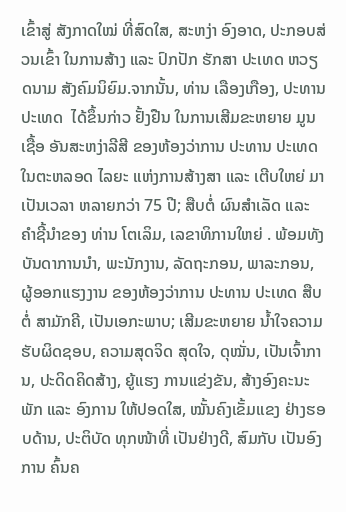ເຂົ້າສູ່ ສັງກາດໃໝ່ ທີ່ສົດໃສ, ສະຫງ່າ ອົງອາດ, ປະກອບສ່ວນເຂົ້າ ໃນການສ້າງ ແລະ ປົກປັກ ຮັກສາ ປະເທດ ຫວຽດນາມ ສັງຄົມນິຍົມ.ຈາກນັ້ນ, ທ່ານ ເລືອງເກືອງ, ປະທານປະເທດ  ໄດ້ຂຶ້ນກ່າວ ຢັ້ງຢືນ ໃນການເສີມຂະຫຍາຍ ມູນເຊື້ອ ອັນສະຫງ່າລີສີ ຂອງຫ້ອງວ່າການ ປະທານ ປະເທດ ໃນຕະຫລອດ ໄລຍະ ແຫ່ງການສ້າງສາ ແລະ ເຕີບໃຫຍ່ ມາເປັນເວລາ ຫລາຍກວ່າ 75 ປີ; ສືບຕໍ່ ຜົນສຳເລັດ ແລະ ຄຳຊີ້ນຳຂອງ ທ່ານ ໂຕເລິມ, ເລຂາທິການໃຫຍ່ . ພ້ອມທັງ ບັນດາການນຳ, ພະນັກງານ, ລັດຖະກອນ, ພາລະກອນ, ຜູ້ອອກແຮງງານ ຂອງຫ້ອງວ່າການ ປະທານ ປະເທດ ສືບຕໍ່ ສາມັກຄີ, ເປັນເອກະພາບ; ເສີມຂະຫຍາຍ ນ້ຳໃຈຄວາມຮັບຜິດຊອບ, ຄວາມສຸດຈິດ ສຸດໃຈ, ດຸໝັ່ນ, ເປັນເຈົ້າການ, ປະດິດຄິດສ້າງ, ຍູ້ແຮງ ການແຂ່ງຂັນ, ສ້າງອົງຄະນະພັກ ແລະ ອົງການ ໃຫ້ປອດໃສ, ໝັ້ນຄົງເຂັ້ມແຂງ ຢ່າງຮອບດ້ານ, ປະຕິບັດ ທຸກໜ້າທີ່ ເປັນຢ່າງດີ, ສົມກັບ ເປັນອົງການ ຄົ້ນຄ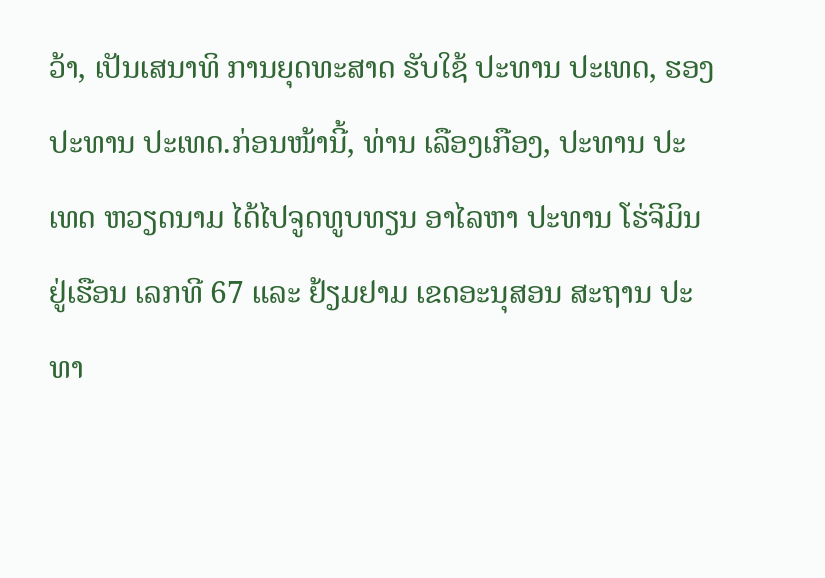ວ້າ, ເປັນເສນາທິ ການຍຸດທະສາດ ຮັບໃຊ້ ປະທານ ປະເທດ, ຮອງປະທານ ປະເທດ.ກ່ອນໜ້ານີ້, ທ່ານ ເລືອງເກືອງ, ປະທານ ປະເທດ ຫວຽດນາມ ໄດ້ໄປຈູດທູບທຽນ ອາໄລຫາ ປະທານ ໂຮ່ຈີມິນ ຢູ່ເຮືອນ ເລກທີ 67 ແລະ ຢ້ຽມຢາມ ເຂດອະນຸສອນ ສະຖານ ປະທາ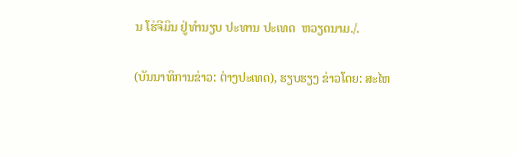ນ ໂຮ່ຈີມິນ ຢູ່ທຳນຽບ ປະທານ ປະເທດ  ຫວຽດນາມ./.

(ບັນນາທິການຂ່າວ: ຕ່າງປະເທດ), ຮຽບຮຽງ ຂ່າວໂດຍ: ສະໄຫ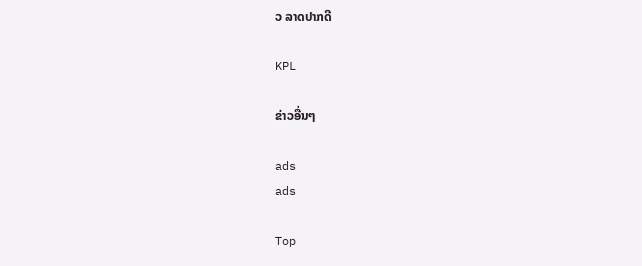ວ ລາດປາກດີ

KPL

ຂ່າວອື່ນໆ

ads
ads

Top